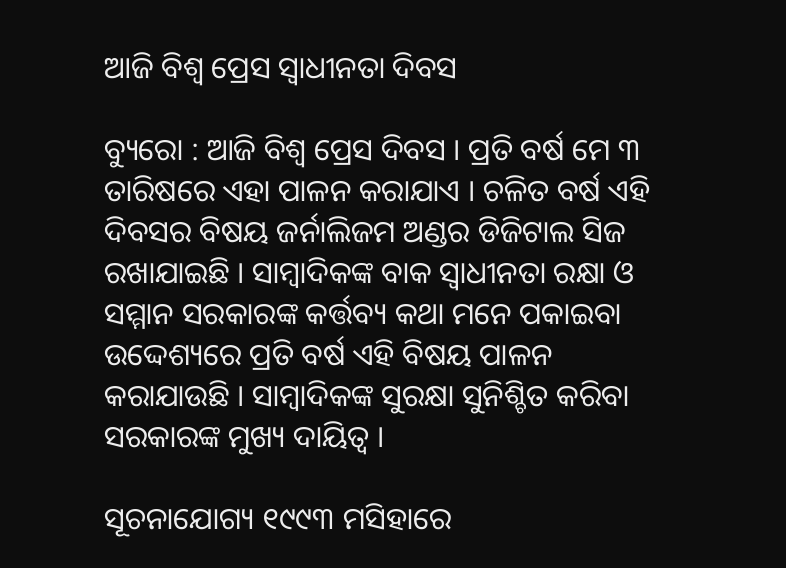ଆଜି ବିଶ୍ୱ ପ୍ରେସ ସ୍ୱାଧୀନତା ଦିବସ

ବ୍ୟୁରୋ : ଆଜି ବିଶ୍ୱ ପ୍ରେସ ଦିବସ । ପ୍ରତି ବର୍ଷ ମେ ୩ ତାରିଷରେ ଏହା ପାଳନ କରାଯାଏ । ଚଳିତ ବର୍ଷ ଏହି ଦିବସର ବିଷୟ ଜର୍ନାଲିଜମ ଅଣ୍ଡର ଡିଜିଟାଲ ସିଜ ରଖାଯାଇଛି । ସାମ୍ବାଦିକଙ୍କ ବାକ ସ୍ୱାଧୀନତା ରକ୍ଷା ଓ ସମ୍ମାନ ସରକାରଙ୍କ କର୍ତ୍ତବ୍ୟ କଥା ମନେ ପକାଇବା ଉଦ୍ଦେଶ୍ୟରେ ପ୍ରତି ବର୍ଷ ଏହି ବିଷୟ ପାଳନ କରାଯାଉଛି । ସାମ୍ବାଦିକଙ୍କ ସୁରକ୍ଷା ସୁନିଶ୍ଚିତ କରିବା ସରକାରଙ୍କ ମୁଖ୍ୟ ଦାୟିତ୍ୱ ।

ସୂଚନାଯୋଗ୍ୟ ୧୯୯୩ ମସିହାରେ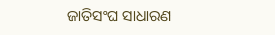ଜାତିସଂଘ ସାଧାରଣ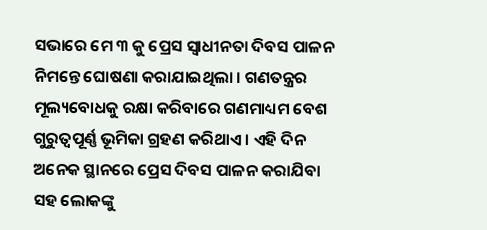ସଭାରେ ମେ ୩ କୁ ପ୍ରେସ ସ୍ୱାଧୀନତା ଦିବସ ପାଳନ ନିମନ୍ତେ ଘୋଷଣା କରାଯାଇଥିଲା । ଗଣତନ୍ତ୍ରର ମୂଲ୍ୟବୋଧକୁ ରକ୍ଷା କରିବାରେ ଗଣମାଧ୍ୟମ ବେଶ ଗୁରୁତ୍ୱପୂର୍ଣ୍ଣ ଭୂମିକା ଗ୍ରହଣ କରିଥାଏ । ଏହି ଦିନ ଅନେକ ସ୍ଥାନରେ ପ୍ରେସ ଦିବସ ପାଳନ କରାଯିବା ସହ ଲୋକଙ୍କୁ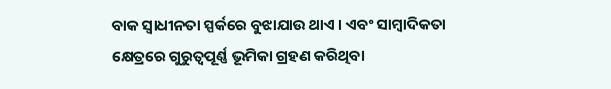ବାକ ସ୍ୱାଧୀନତା ସ୍ପର୍କରେ ବୁଝାଯାଉ ଥାଏ । ଏବଂ ସାମ୍ବାଦିକତା କ୍ଷେତ୍ରରେ ଗୁରୁତ୍ୱପୂର୍ଣ୍ଣ ଭୂମିକା ଗ୍ରହଣ କରିଥିବା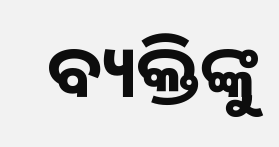ବ୍ୟକ୍ତିଙ୍କୁ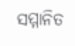ସମ୍ମାନିତ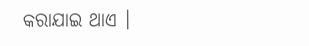କରାଯାଇ ଥାଏ ।